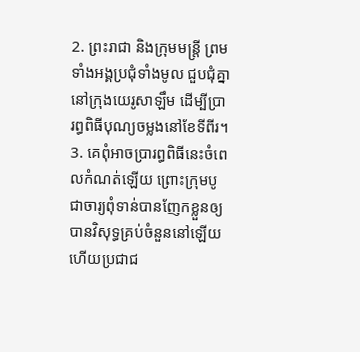2. ព្រះរាជា និងក្រុមមន្ត្រី ព្រមទាំងអង្គប្រជុំទាំងមូល ជួបជុំគ្នានៅក្រុងយេរូសាឡឹម ដើម្បីប្រារព្ធពិធីបុណ្យចម្លងនៅខែទីពីរ។
3. គេពុំអាចប្រារព្ធពិធីនេះចំពេលកំណត់ឡើយ ព្រោះក្រុមបូជាចារ្យពុំទាន់បានញែកខ្លួនឲ្យបានវិសុទ្ធគ្រប់ចំនួននៅឡើយ ហើយប្រជាជ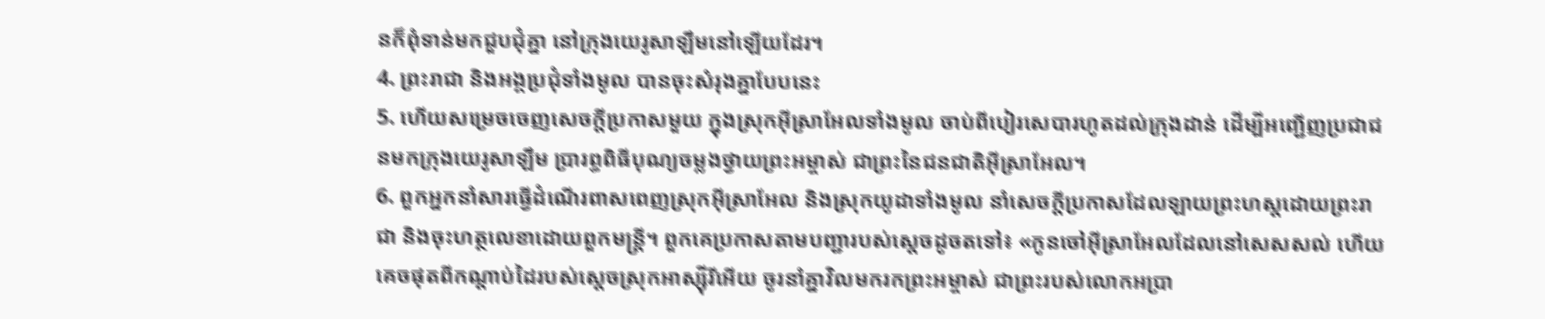នក៏ពុំទាន់មកជួបជុំគ្នា នៅក្រុងយេរូសាឡឹមនៅឡើយដែរ។
4. ព្រះរាជា និងអង្គប្រជុំទាំងមូល បានចុះសំរុងគ្នាបែបនេះ
5. ហើយសម្រេចចេញសេចក្ដីប្រកាសមួយ ក្នុងស្រុកអ៊ីស្រាអែលទាំងមូល ចាប់ពីបៀរសេបារហូតដល់ក្រុងដាន់ ដើម្បីអញ្ជើញប្រជាជនមកក្រុងយេរូសាឡឹម ប្រារព្ធពិធីបុណ្យចម្លងថ្វាយព្រះអម្ចាស់ ជាព្រះនៃជនជាតិអ៊ីស្រាអែល។
6. ពួកអ្នកនាំសារធ្វើដំណើរពាសពេញស្រុកអ៊ីស្រាអែល និងស្រុកយូដាទាំងមូល នាំសេចក្ដីប្រកាសដែលឡាយព្រះហស្ដដោយព្រះរាជា និងចុះហត្ថលេខាដោយពួកមន្ត្រី។ ពួកគេប្រកាសតាមបញ្ជារបស់ស្ដេចដូចតទៅ៖ «កូនចៅអ៊ីស្រាអែលដែលនៅសេសសល់ ហើយគេចផុតពីកណ្ដាប់ដៃរបស់ស្ដេចស្រុកអាស្ស៊ីរីអើយ ចូរនាំគ្នាវិលមករកព្រះអម្ចាស់ ជាព្រះរបស់លោកអប្រា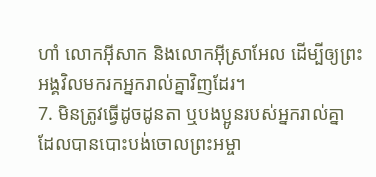ហាំ លោកអ៊ីសាក និងលោកអ៊ីស្រាអែល ដើម្បីឲ្យព្រះអង្គវិលមករកអ្នករាល់គ្នាវិញដែរ។
7. មិនត្រូវធ្វើដូចដូនតា ឬបងប្អូនរបស់អ្នករាល់គ្នា ដែលបានបោះបង់ចោលព្រះអម្ចា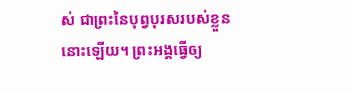ស់ ជាព្រះនៃបុព្វបុរសរបស់ខ្លួននោះឡើយ។ ព្រះអង្គធ្វើឲ្យ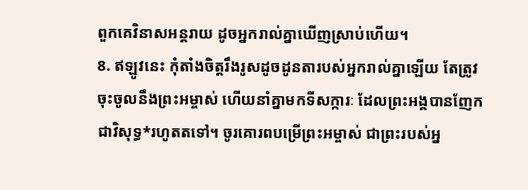ពួកគេវិនាសអន្តរាយ ដូចអ្នករាល់គ្នាឃើញស្រាប់ហើយ។
8. ឥឡូវនេះ កុំតាំងចិត្តរឹងរូសដូចដូនតារបស់អ្នករាល់គ្នាឡើយ តែត្រូវចុះចូលនឹងព្រះអម្ចាស់ ហើយនាំគ្នាមកទីសក្ការៈ ដែលព្រះអង្គបានញែកជាវិសុទ្ធ*រហូតតទៅ។ ចូរគោរពបម្រើព្រះអម្ចាស់ ជាព្រះរបស់អ្ន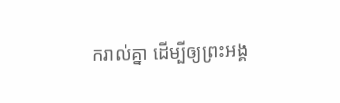ករាល់គ្នា ដើម្បីឲ្យព្រះអង្គ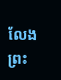លែងព្រះ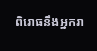ពិរោធនឹងអ្នករា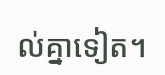ល់គ្នាទៀត។